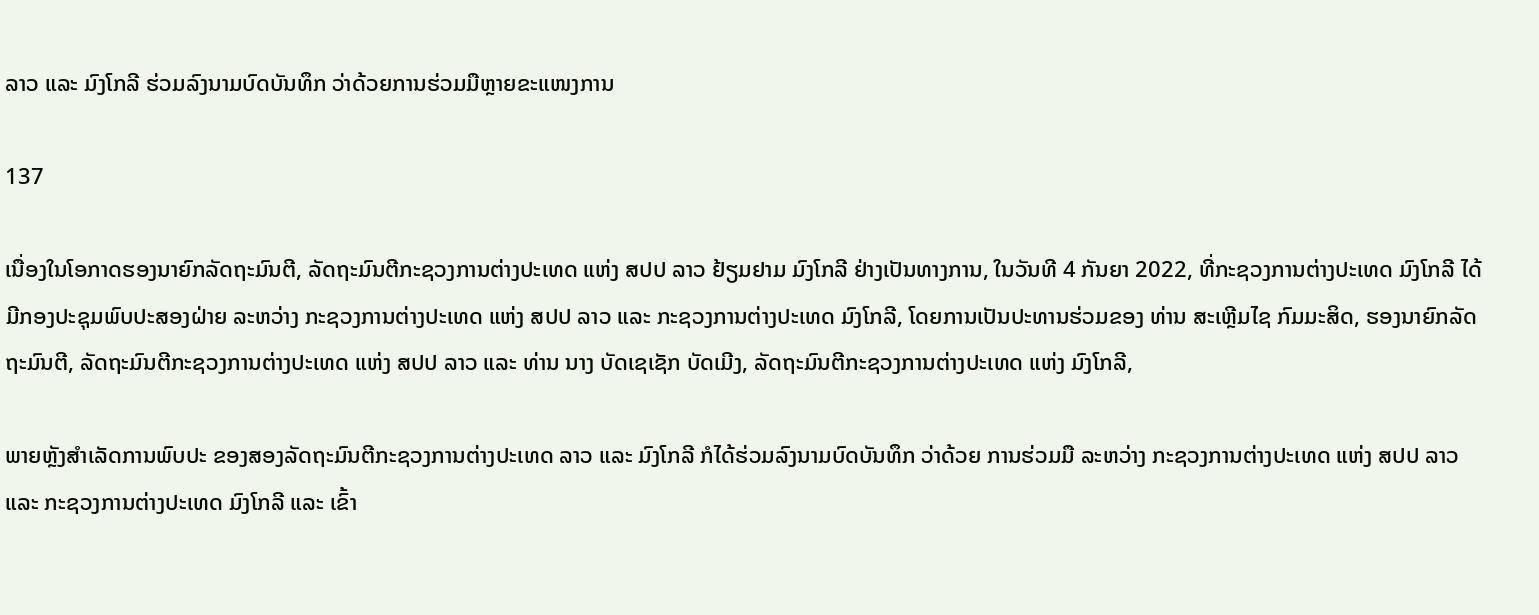ລາວ ແລະ ມົງໂກລີ ຮ່ວມລົງນາມບົດບັນທຶກ ວ່າດ້ວຍການຮ່ວມມືຫຼາຍຂະແໜງການ

137

ເນື່ອງໃນໂອກາດຮອງນາຍົກລັດຖະມົນຕີ, ລັດຖະມົນຕີກະຊວງການຕ່າງປະເທດ ແຫ່ງ ສປປ ລາວ ຢ້ຽມຢາມ ມົງໂກລີ ຢ່າງເປັນທາງການ, ໃນວັນທີ 4 ກັນຍາ 2022, ທີ່ກະຊວງການຕ່າງປະເທດ ມົງໂກລີ ໄດ້ມີກອງປະຊຸມພົບປະສອງຝ່າຍ ລະຫວ່າງ ກະຊວງການຕ່າງປະເທດ ແຫ່ງ ສປປ ລາວ ແລະ ກະຊວງການຕ່າງປະເທດ ມົງໂກລີ, ໂດຍການເປັນປະທານຮ່ວມຂອງ ທ່ານ ສະເຫຼີມໄຊ ກົມມະສິດ, ຮອງນາຍົກລັດຖະມົນຕີ, ລັດຖະມົນຕີກະຊວງການຕ່າງປະເທດ ແຫ່ງ ສປປ ລາວ ແລະ ທ່ານ ນາງ ບັດເຊເຊັກ ບັດເມີງ, ລັດຖະມົນຕີກະຊວງການຕ່າງປະເທດ ແຫ່ງ ມົງໂກລີ,

ພາຍຫຼັງສຳເລັດການພົບປະ ຂອງສອງລັດຖະມົນຕີກະຊວງການຕ່າງປະເທດ ລາວ ແລະ ມົງໂກລີ ກໍໄດ້ຮ່ວມລົງນາມບົດບັນທຶກ ວ່າດ້ວຍ ການຮ່ວມມື ລະຫວ່າງ ກະຊວງການຕ່າງປະເທດ ແຫ່ງ ສປປ ລາວ ແລະ ກະຊວງການຕ່າງປະເທດ ມົງໂກລີ ແລະ ເຂົ້າ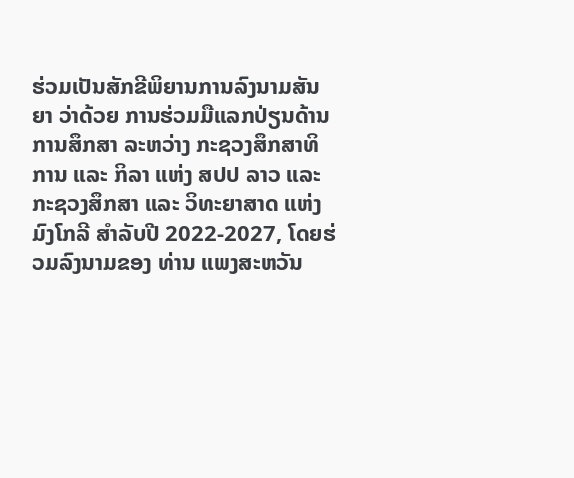ຮ່ວມເປັນສັກຂີພິຍານການລົງນາມສັນຍາ ວ່າດ້ວຍ ການຮ່ວມມືແລກປ່ຽນດ້ານການສຶກສາ ລະຫວ່າງ ກະຊວງສຶກສາທິການ ແລະ ກິລາ ແຫ່ງ ສປປ ລາວ ແລະ ກະຊວງສຶກສາ ແລະ ວິທະຍາສາດ ແຫ່ງ ມົງໂກລີ ສໍາລັບປີ 2022-2027, ໂດຍຮ່ວມລົງນາມຂອງ ທ່ານ ແພງສະຫວັນ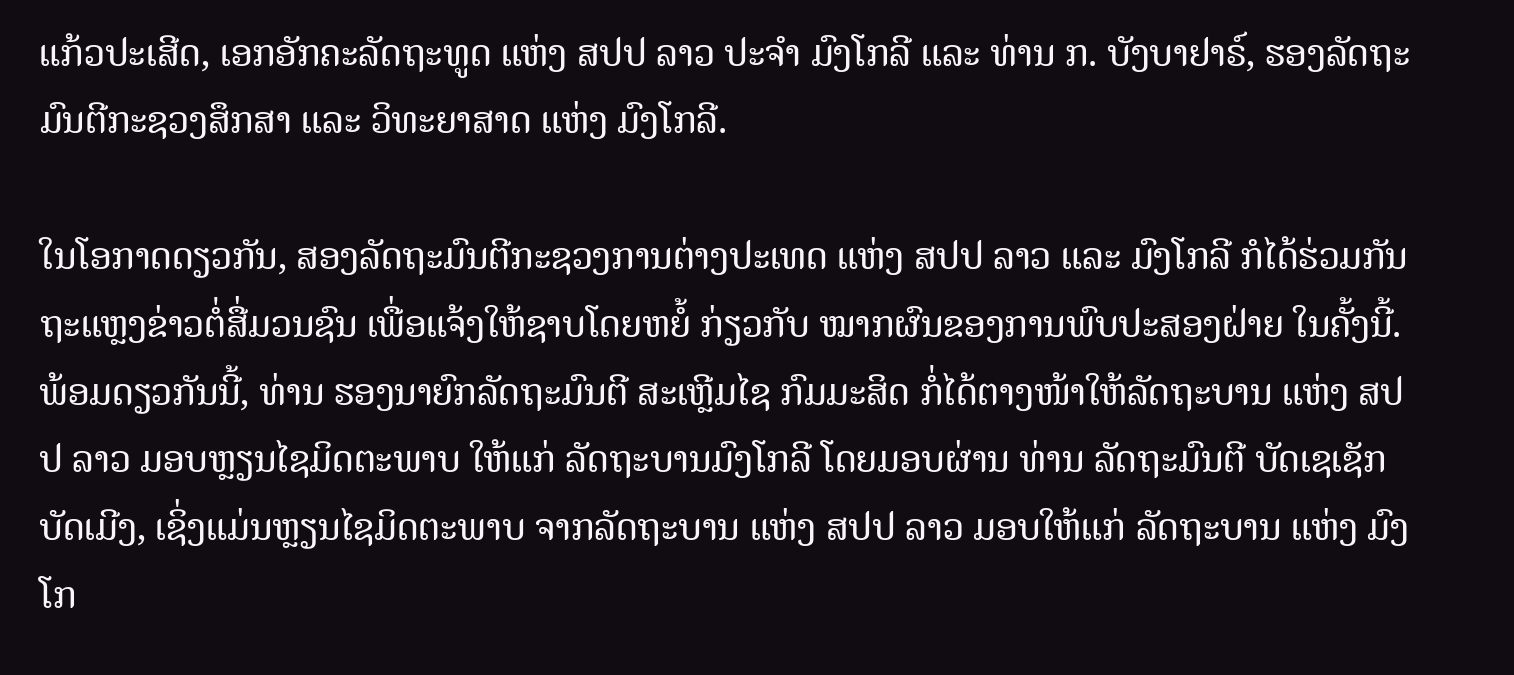ແກ້ວປະເສີດ, ເອກອັກຄະລັດຖະທູດ ແຫ່ງ ສປປ ລາວ ປະຈໍາ ມົງໂກລີ ແລະ ທ່ານ ກ. ບັງບາຢາຣ໌, ຮອງລັດຖະມົນຕີກະຊວງສຶກສາ ແລະ ວິທະຍາສາດ ແຫ່ງ ມົງໂກລີ.

ໃນໂອກາດດຽວກັນ, ສອງລັດຖະມົນຕີກະຊວງການຕ່າງປະເທດ ແຫ່ງ ສປປ ລາວ ແລະ ມົງໂກລີ ກໍໄດ້ຮ່ວມກັນຖະແຫຼງຂ່າວຕໍ່ສື່ມວນຊົນ ເພື່ອແຈ້ງໃຫ້ຊາບໂດຍຫຍໍ້ ກ່ຽວກັບ ໝາກຜົນຂອງການພົບປະສອງຝ່າຍ ໃນຄັ້ງນີ້. ພ້ອມດຽວກັນນີ້, ທ່ານ ຮອງນາຍົກລັດຖະມົນຕີ ສະເຫຼີມໄຊ ກົມມະສິດ ກໍ່ໄດ້ຕາງໜ້າໃຫ້ລັດຖະບານ ແຫ່ງ ສປປ ລາວ ມອບຫຼຽນໄຊມິດຕະພາບ ໃຫ້ແກ່ ລັດຖະບານມົງໂກລີ ໂດຍມອບຜ່ານ ທ່ານ ລັດຖະມົນຕີ ບັດເຊເຊັກ ບັດເມີງ, ເຊິ່ງແມ່ນຫຼຽນໄຊມິດຕະພາບ ຈາກລັດຖະບານ ແຫ່ງ ສປປ ລາວ ມອບໃຫ້ແກ່ ລັດຖະບານ ແຫ່ງ ມົງໂກ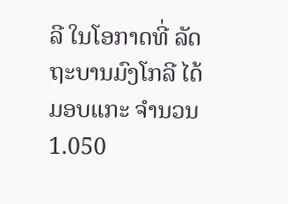ລີ ໃນໂອກາດທີ່ ລັດຖະບານມົງໂກລີ ໄດ້ມອບແກະ ຈໍານວນ 1.050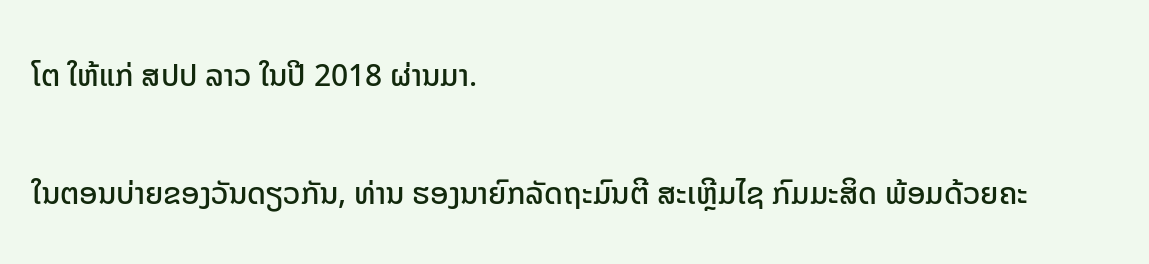ໂຕ ໃຫ້ແກ່ ສປປ ລາວ ໃນປີ 2018 ຜ່ານມາ.

ໃນຕອນບ່າຍຂອງວັນດຽວກັນ, ທ່ານ ຮອງນາຍົກລັດຖະມົນຕີ ສະເຫຼີມໄຊ ກົມມະສິດ ພ້ອມດ້ວຍຄະ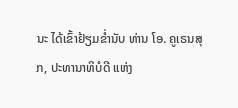ນະ ໄດ້ເຂົ້າຢ້ຽມຂ່ຳນັບ ທ່ານ ໂອ. ຄູເຣນສຸກ, ປະທານາທິບໍດີ ແຫ່ງ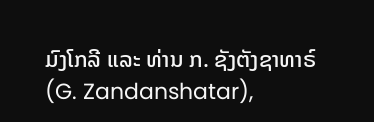ມົງໂກລີ ແລະ ທ່ານ ກ. ຊັງຕັງຊາທາຣ໌ (G. Zandanshatar),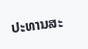ປະທານສະ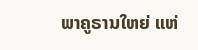ພາຄູຣານໃຫຍ່ ແຫ່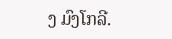ງ ມົງໂກລີ.